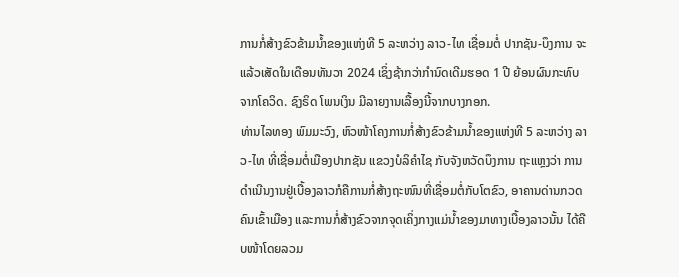ການກໍ່ສ້າງຂົວຂ້າມນໍ້າຂອງແຫ່ງທີ 5 ລະຫວ່າງ ລາວ-ໄທ ເຊື່ອມຕໍ່ ປາກຊັນ-ບຶງການ ຈະແລ້ວເສັດໃນເດືອນທັນວາ 2024 ເຊິ່ງຊ້າກວ່າກໍານົດເດີມຮອດ 1 ປີ ຍ້ອນຜົນກະທົບຈາກໂຄວິດ. ຊົງຣິດ ໂພນເງິນ ມີລາຍງານເລື້ອງນີ້ຈາກບາງກອກ.
ທ່ານໄລທອງ ພົມມະວົງ, ຫົວໜ້າໂຄງການກໍ່ສ້າງຂົວຂ້າມນໍ້າຂອງແຫ່ງທີ 5 ລະຫວ່າງ ລາວ-ໄທ ທີ່ເຊື່ອມຕໍ່ເມືອງປາກຊັນ ແຂວງບໍລິຄໍາໄຊ ກັບຈັງຫວັດບຶງການ ຖະແຫຼງວ່າ ການດໍາເນີນງານຢູ່ເບື້ອງລາວກໍຄືການກໍ່ສ້າງຖະໜົນທີ່ເຊື່ອມຕໍ່ກັບໂຕຂົວ, ອາຄານດ່ານກວດຄົນເຂົ້າເມືອງ ແລະການກໍ່ສ້າງຂົວຈາກຈຸດເຄິ່ງກາງແມ່ນໍ້າຂອງມາທາງເບື້ອງລາວນັ້ນ ໄດ້ຄືບໜ້າໂດຍລວມ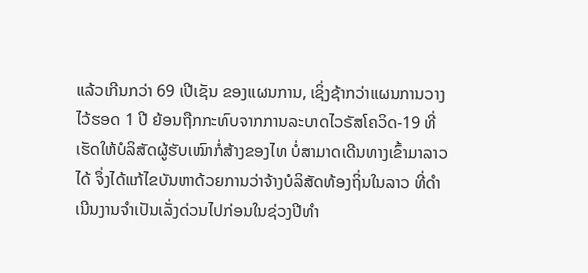ແລ້ວເກີນກວ່າ 69 ເປີເຊັນ ຂອງແຜນການ, ເຊິ່ງຊ້າກວ່າແຜນການວາງໄວ້ຮອດ 1 ປີ ຍ້ອນຖືກກະທົບຈາກການລະບາດໄວຣັສໂຄວິດ-19 ທີ່ເຮັດໃຫ້ບໍລິສັດຜູ້ຮັບເໝົາກໍ່ສ້າງຂອງໄທ ບໍ່ສາມາດເດີນທາງເຂົ້າມາລາວໄດ້ ຈຶ່ງໄດ້ແກ້ໄຂບັນຫາດ້ວຍການວ່າຈ້າງບໍລິສັດທ້ອງຖິ່ນໃນລາວ ທີ່ດໍາເນີນງານຈໍາເປັນເລັ່ງດ່ວນໄປກ່ອນໃນຊ່ວງປີທໍາ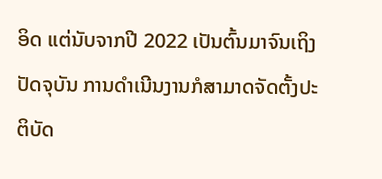ອິດ ແຕ່ນັບຈາກປີ 2022 ເປັນຕົ້ນມາຈົນເຖິງປັດຈຸບັນ ການດໍາເນີນງານກໍສາມາດຈັດຕັ້ງປະຕິບັດ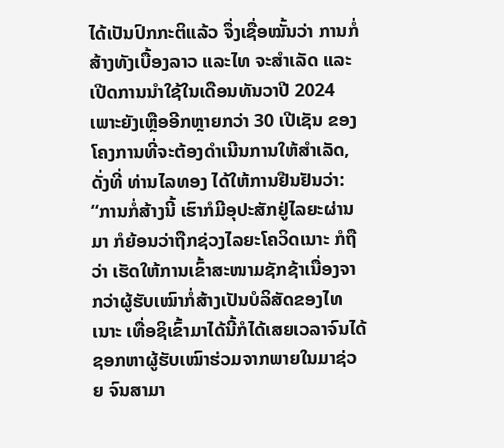ໄດ້ເປັນປົກກະຕິແລ້ວ ຈຶ່ງເຊື່ອໝັ້ນວ່າ ການກໍ່ສ້າງທັງເບື້ອງລາວ ແລະໄທ ຈະສໍາເລັດ ແລະເປີດການນໍາໃຊ້ໃນເດືອນທັນວາປີ 2024 ເພາະຍັງເຫຼືອອີກຫຼາຍກວ່າ 30 ເປີເຊັນ ຂອງໂຄງການທີ່ຈະຕ້ອງດໍາເນີນການໃຫ້ສໍາເລັດ, ດັ່ງທີ່ ທ່ານໄລທອງ ໄດ້ໃຫ້ການຢືນຢັນວ່າ:
“ການກໍ່ສ້າງນີ້ ເຮົາກໍມີອຸປະສັກຢູ່ໄລຍະຜ່ານມາ ກໍຍ້ອນວ່າຖືກຊ່ວງໄລຍະໂຄວິດເນາະ ກໍຖືວ່າ ເຮັດໃຫ້ການເຂົ້າສະໜາມຊັກຊ້າເນື່ອງຈາກວ່າຜູ້ຮັບເໝົາກໍ່ສ້າງເປັນບໍລິສັດຂອງໄທເນາະ ເທື່ອຊິເຂົ້າມາໄດ້ນີ້ກໍໄດ້ເສຍເວລາຈົນໄດ້ຊອກຫາຜູ້ຮັບເໝົາຮ່ວມຈາກພາຍໃນມາຊ່ວຍ ຈົນສາມາ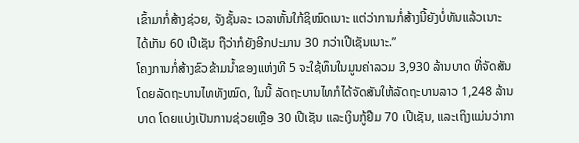ເຂົ້າມາກໍ່ສ້າງຊ່ວຍ, ຈັງຊັ້ນລະ ເວລາຫັ້ນໃກ້ຊິໝົດເນາະ ແຕ່ວ່າການກໍ່ສ້າງນີ້ຍັງບໍ່ທັນແລ້ວເນາະ ໄດ້ເກັນ 60 ເປີເຊັນ ຖືວ່າກໍຍັງອີກປະມານ 30 ກວ່າເປີເຊັນເນາະ.”
ໂຄງການກໍ່ສ້າງຂົວຂ້າມນໍ້າຂອງແຫ່ງທີ 5 ຈະໃຊ້ທຶນໃນມູນຄ່າລວມ 3,930 ລ້ານບາດ ທີ່ຈັດສັນໂດຍລັດຖະບານໄທທັງໝົດ, ໃນນີ້ ລັດຖະບານໄທກໍໄດ້ຈັດສັນໃຫ້ລັດຖະບານລາວ 1,248 ລ້ານບາດ ໂດຍແບ່ງເປັນການຊ່ວຍເຫຼືອ 30 ເປີເຊັນ ແລະເງິນກູ້ຢືມ 70 ເປີເຊັນ, ແລະເຖິງແມ່ນວ່າກາ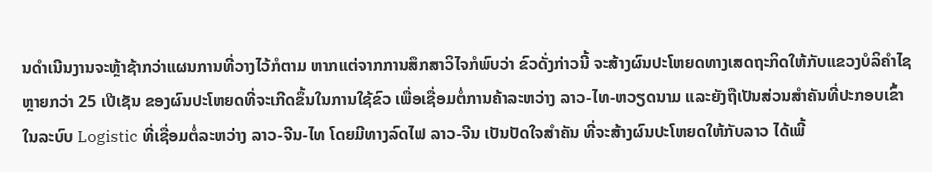ນດໍາເນີນງານຈະຫຼ້າຊ້າກວ່າແຜນການທີ່ວາງໄວ້ກໍຕາມ ຫາກແຕ່ຈາກການສຶກສາວິໄຈກໍພົບວ່າ ຂົວດັ່ງກ່າວນີ້ ຈະສ້າງຜົນປະໂຫຍດທາງເສດຖະກິດໃຫ້ກັບແຂວງບໍລິຄໍາໄຊ ຫຼາຍກວ່າ 25 ເປີເຊັນ ຂອງຜົນປະໂຫຍດທີ່ຈະເກີດຂຶ້ນໃນການໃຊ້ຂົວ ເພື່ອເຊື່ອມຕໍ່ການຄ້າລະຫວ່າງ ລາວ-ໄທ-ຫວຽດນາມ ແລະຍັງຖືເປັນສ່ວນສໍາຄັນທີ່ປະກອບເຂົ້າໃນລະບົບ Logistic ທີ່ເຊື່ອມຕໍ່ລະຫວ່າງ ລາວ-ຈີນ-ໄທ ໂດຍມີທາງລົດໄຟ ລາວ-ຈີນ ເປັນປັດໃຈສໍາຄັນ ທີ່ຈະສ້າງຜົນປະໂຫຍດໃຫ້ກັບລາວ ໄດ້ເພີ້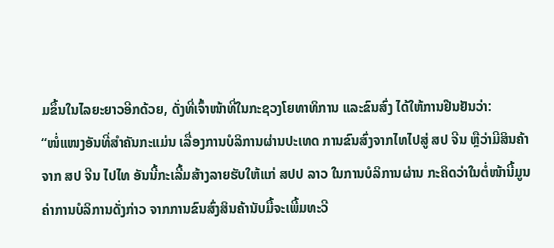ມຂຶ້ນໃນໄລຍະຍາວອີກດ້ວຍ, ດັ່ງທີ່ເຈົ້າໜ້າທີ່ໃນກະຊວງໂຍທາທິການ ແລະຂົນສົ່ງ ໄດ້ໃຫ້ການຢືນຢັນວ່າ:
“ໜໍ່ແໜງອັນທີ່ສໍາຄັນກະແມ່ນ ເລື່ອງການບໍລິການຜ່ານປະເທດ ການຂົນສົ່ງຈາກໄທໄປສູ່ ສປ ຈີນ ຫຼືວ່າມີສິນຄ້າຈາກ ສປ ຈີນ ໄປໄທ ອັນນີ້ກະເລີ້ມສ້າງລາຍຮັບໃຫ້ແກ່ ສປປ ລາວ ໃນການບໍລິການຜ່ານ ກະຄິດວ່າໃນຕໍ່ໜ້ານີ້ມູນຄ່າການບໍລິການດັ່ງກ່າວ ຈາກການຂົນສົ່ງສິນຄ້ານັບມື້ຈະເພີ້ມທະວີ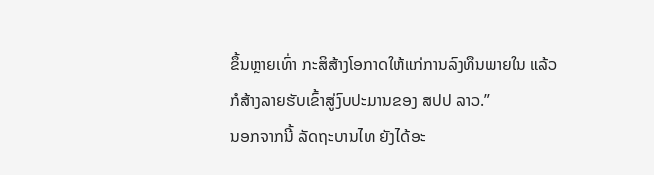ຂຶ້ນຫຼາຍເທົ່າ ກະສິສ້າງໂອກາດໃຫ້ແກ່ການລົງທຶນພາຍໃນ ແລ້ວກໍສ້າງລາຍຮັບເຂົ້າສູ່ງົບປະມານຂອງ ສປປ ລາວ.”
ນອກຈາກນີ້ ລັດຖະບານໄທ ຍັງໄດ້ອະ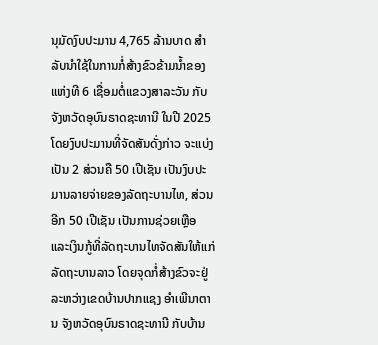ນຸມັດງົບປະມານ 4,765 ລ້ານບາດ ສໍາລັບນໍາໃຊ້ໃນການກໍ່ສ້າງຂົວຂ້າມນໍ້າຂອງແຫ່ງທີ 6 ເຊື່ອມຕໍ່ແຂວງສາລະວັນ ກັບຈັງຫວັດອຸບົນຣາດຊະທານີ ໃນປີ 2025 ໂດຍງົບປະມານທີ່ຈັດສັນດັ່ງກ່າວ ຈະແບ່ງເປັນ 2 ສ່ວນຄື 50 ເປີເຊັນ ເປັນງົບປະມານລາຍຈ່າຍຂອງລັດຖະບານໄທ, ສ່ວນອີກ 50 ເປີເຊັນ ເປັນການຊ່ວຍເຫຼືອ ແລະເງິນກູ້ທີ່ລັດຖະບານໄທຈັດສັນໃຫ້ແກ່ລັດຖະບານລາວ ໂດຍຈຸດກໍ່ສ້າງຂົວຈະຢູ່ລະຫວ່າງເຂດບ້ານປາກແຊງ ອໍາເພີນາຕານ ຈັງຫວັດອຸບົນຣາດຊະທານີ ກັບບ້ານ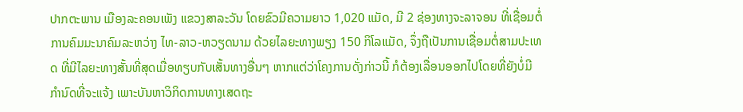ປາກຕະພານ ເມືອງລະຄອນເພັງ ແຂວງສາລະວັນ ໂດຍຂົວມີຄວາມຍາວ 1,020 ແມັດ, ມີ 2 ຊ່ອງທາງຈະລາຈອນ ທີ່ເຊື່ອມຕໍ່ການຄົມມະນາຄົມລະຫວ່າງ ໄທ-ລາວ-ຫວຽດນາມ ດ້ວຍໄລຍະທາງພຽງ 150 ກິໂລແມັດ, ຈຶ່ງຖືເປັນການເຊື່ອມຕໍ່ສາມປະເທດ ທີ່ມີໄລຍະທາງສັ້ນທີ່ສຸດເມື່ອທຽບກັບເສັ້ນທາງອື່ນໆ ຫາກແຕ່ວ່າໂຄງການດັ່ງກ່າວນີ້ ກໍຕ້ອງເລື່ອນອອກໄປໂດຍທີ່ຍັງບໍ່ມີກໍານົດທີ່ຈະແຈ້ງ ເພາະບັນຫາວິກິດການທາງເສດຖະ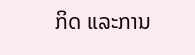ກິດ ແລະການ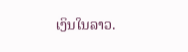ເງິນໃນລາວ.